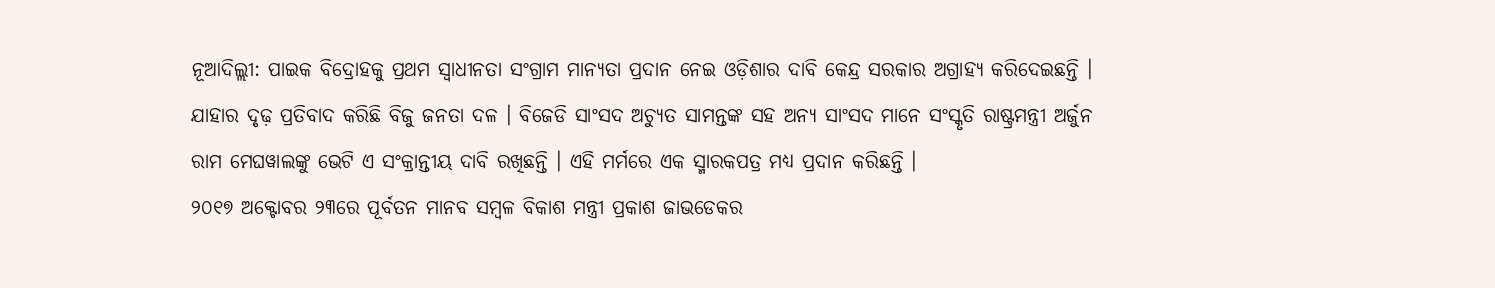ନୂଆଦିଲ୍ଲୀ: ପାଇକ ବିଦ୍ରୋହକୁ ପ୍ରଥମ ସ୍ବାଧୀନତା ସଂଗ୍ରାମ ମାନ୍ୟତା ପ୍ରଦାନ ନେଇ ଓଡ଼ିଶାର ଦାବି କେନ୍ଦ୍ର ସରକାର ଅଗ୍ରାହ୍ୟ କରିଦେଇଛନ୍ତି । ଯାହାର ଦୃଢ଼ ପ୍ରତିବାଦ କରିଛି ବିଜୁ ଜନତା ଦଳ । ବିଜେଡି ସାଂସଦ ଅଚ୍ୟୁତ ସାମନ୍ତଙ୍କ ସହ ଅନ୍ୟ ସାଂସଦ ମାନେ ସଂସ୍କୃତି ରାଷ୍ଟ୍ରମନ୍ତ୍ରୀ ଅର୍ଜୁନ ରାମ ମେଘୱାଲଙ୍କୁ ଭେଟି ଏ ସଂକ୍ରାନ୍ତୀୟ ଦାବି ରଖିଛନ୍ତି । ଏହି ମର୍ମରେ ଏକ ସ୍ମାରକପତ୍ର ମଧ୍ୟ ପ୍ରଦାନ କରିଛନ୍ତି ।
୨୦୧୭ ଅକ୍ଟୋବର ୨୩ରେ ପୂର୍ବତନ ମାନବ ସମ୍ବଳ ବିକାଶ ମନ୍ତ୍ରୀ ପ୍ରକାଶ ଜାଭଡେକର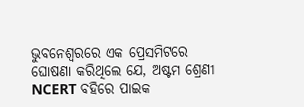ଭୁବନେଶ୍ବରରେ ଏକ ପ୍ରେସମିଟରେ ଘୋଷଣା କରିଥିଲେ ଯେ, ଅଷ୍ଟମ ଶ୍ରେଣୀ NCERT ବହିରେ ପାଇକ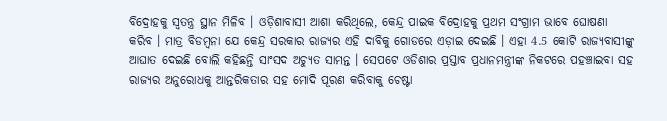ବିଦ୍ରୋହକୁ ସ୍ବତନ୍ତ୍ର ସ୍ଥାନ ମିଳିବ । ଓଡ଼ିଶାବାସୀ ଆଶା କରିଥିଲେ, କେନ୍ଦ୍ର ପାଇକ ବିଦ୍ରୋହକୁ ପ୍ରଥମ ସଂଗ୍ରାମ ଭାବେ ଘୋଷଣା କରିବ । ମାତ୍ର ବିଡମ୍ବନା ଯେ କେନ୍ଦ୍ର ସରକାର ରାଜ୍ୟର ଏହି ଦାବିକୁ ଗୋଡରେ ଏଡ଼ାଇ ଦେଇଛି । ଏହା 4.5 କୋଟି ରାଜ୍ୟବାସୀଙ୍କୁ ଆଘାତ ଦେଇଛି ବୋଲି କହିଛନ୍ତି ସାଂସଦ ଅଚ୍ୟୁତ ସାମନ୍ତ । ସେପଟେ ଓଡିଶାର ପ୍ରସ୍ତାବ ପ୍ରଧାନମନ୍ତ୍ରୀଙ୍କ ନିକଟରେ ପହଞ୍ଚାଇବା ସହ ରାଜ୍ୟର ଅନୁରୋଧକୁ ଆନ୍ତରିକତାର ସହ ମୋଦି ପୂରଣ କରିବାକୁ ଚେଷ୍ଟା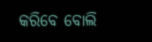କରିବେ ବୋଲି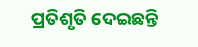ପ୍ରତିଶୃତି ଦେଇଛନ୍ତି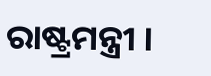ରାଷ୍ଟ୍ରମନ୍ତ୍ରୀ ।